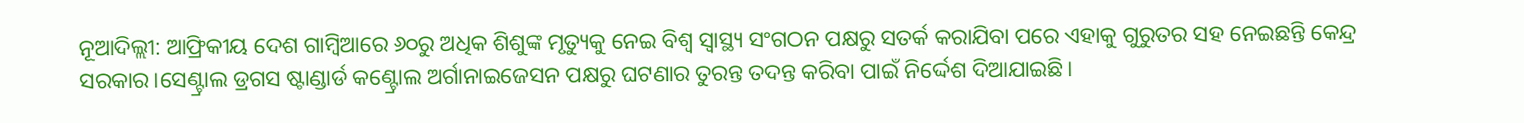ନୂଆଦିଲ୍ଲୀ: ଆଫ୍ରିକୀୟ ଦେଶ ଗାମ୍ବିଆରେ ୬୦ରୁ ଅଧିକ ଶିଶୁଙ୍କ ମୃତ୍ୟୁକୁ ନେଇ ବିଶ୍ୱ ସ୍ୱାସ୍ଥ୍ୟ ସଂଗଠନ ପକ୍ଷରୁ ସତର୍କ କରାଯିବା ପରେ ଏହାକୁ ଗୁରୁତର ସହ ନେଇଛନ୍ତି କେନ୍ଦ୍ର ସରକାର।ସେଣ୍ଟ୍ରାଲ ଡ୍ରଗସ ଷ୍ଟାଣ୍ଡାର୍ଡ କଣ୍ଟ୍ରୋଲ ଅର୍ଗାନାଇଜେସନ ପକ୍ଷରୁ ଘଟଣାର ତୁରନ୍ତ ତଦନ୍ତ କରିବା ପାଇଁ ନିର୍ଦ୍ଦେଶ ଦିଆଯାଇଛି।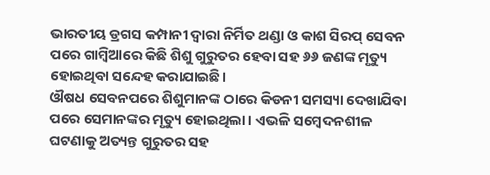ଭାରତୀୟ ଡ୍ରଗସ କମ୍ପାନୀ ଦ୍ୱାରା ନିର୍ମିତ ଥଣ୍ଡା ଓ କାଶ ସିରପ୍ ସେବନ ପରେ ଗାମ୍ବିଆରେ କିଛି ଶିଶୁ ଗୁରୁତର ହେବା ସହ ୬୬ ଜଣଙ୍କ ମୃତ୍ୟୁ ହୋଇଥିବା ସନ୍ଦେହ କରାଯାଇଛି।
ଔଷଧ ସେବନପରେ ଶିଶୁମାନଙ୍କ ଠାରେ କିଡନୀ ସମସ୍ୟା ଦେଖାଯିବା ପରେ ସେମାନଙ୍କର ମୃତ୍ୟୁ ହୋଇଥିଲା। ଏଭଳି ସମ୍ବେଦନଶୀଳ ଘଟଣାକୁ ଅତ୍ୟନ୍ତ ଗୁରୁତର ସହ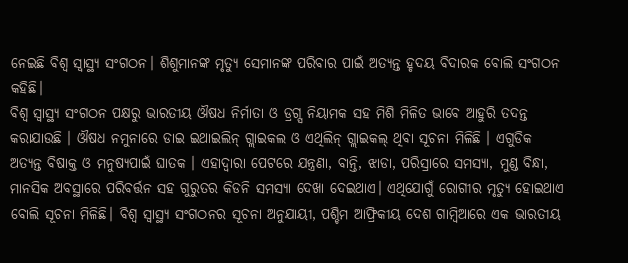ନେଇଛି ବିଶ୍ୱ ସ୍ୱାସ୍ଥ୍ୟ ସଂଗଠନ। ଶିଶୁମାନଙ୍କ ମୃତ୍ୟୁ ସେମାନଙ୍କ ପରିବାର ପାଇଁ ଅତ୍ୟନ୍ତ ହୃଦୟ ବିଦାରକ ବୋଲି ସଂଗଠନ କହିଛି।
ବିଶ୍ୱ ସ୍ୱାସ୍ଥ୍ୟ ସଂଗଠନ ପକ୍ଷରୁ ଭାରତୀୟ ଔଷଧ ନିର୍ମାତା ଓ ଡ୍ରଗ୍ସ ନିୟାମକ ସହ ମିଶି ମିଳିତ ଭାବେ ଆହୁରି ତଦନ୍ତ କରାଯାଉଛି । ଔଷଧ ନମୁନାରେ ଡାଇ ଇଥାଇଲିନ୍ ଗ୍ଲାଇକଲ ଓ ଏଥିଲିନ୍ ଗ୍ଲାଇକଲ୍ ଥିବା ସୂଚନା ମିଳିଛି । ଏଗୁଡିକ ଅତ୍ୟନ୍ତ ବିଷାକ୍ତ ଓ ମନୁଷ୍ୟପାଇଁ ଘାତକ । ଏହାଦ୍ୱାରା ପେଟରେ ଯନ୍ତ୍ରଣା, ବାନ୍ତି, ଝାଡା, ପରିସ୍ରାରେ ସମସ୍ୟା, ମୁଣ୍ଡ ବିନ୍ଧା, ମାନସିକ ଅବସ୍ଥାରେ ପରିବର୍ତ୍ତନ ସହ ଗୁରୁତର କିଡନି ସମସ୍ୟା ଦେଖା ଦେଇଥାଏ। ଏଥିଯୋଗୁଁ ରୋଗୀର ମୃତ୍ୟୁ ହୋଇଥାଏ ବୋଲି ସୂଚନା ମିଳିଛି। ବିଶ୍ୱ ସ୍ୱାସ୍ଥ୍ୟ ସଂଗଠନର ସୂଚନା ଅନୁଯାୟୀ, ପଶ୍ଚିମ ଆଫ୍ରିକୀୟ ଦେଶ ଗାମ୍ବିଆରେ ଏକ ଭାରତୀୟ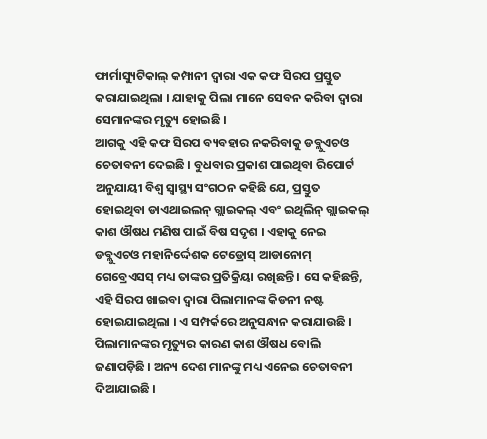ଫାର୍ମାସ୍ୟୁଟିକାଲ୍ କମ୍ପାନୀ ଦ୍ୱାରା ଏକ କଫ ସିରପ ପ୍ରସ୍ତୁତ କରାଯାଇଥିଲା । ଯାହାକୁ ପିଲା ମାନେ ସେବନ କରିବା ଦ୍ୱାରା ସେମାନଙ୍କର ମୃତ୍ୟୁ ହୋଇଛି ।
ଆଗକୁ ଏହି କଫ ସିରପ ବ୍ୟବହାର ନକରିବାକୁ ଡବ୍ଲୁଏଚଓ ଚେତାବନୀ ଦେଇଛି । ବୁଧବାର ପ୍ରକାଶ ପାଇଥିବା ରିପୋର୍ଟ ଅନୁଯାୟୀ ବିଶ୍ୱ ସ୍ୱାସ୍ଥ୍ୟ ସଂଗଠନ କହିଛି ଯେ, ପ୍ରସ୍ତୁତ ହୋଇଥିବା ଡାଏଥାଇଲନ୍ ଗ୍ଲାଇକଲ୍ ଏବଂ ଇଥିଲିନ୍ ଗ୍ଲାଇକଲ୍ କାଶ ଔଷଧ ମଣିଷ ପାଇଁ ବିଷ ସଦୃଶ । ଏହାକୁ ନେଇ ଡବ୍ଲୁଏଚଓ ମହାନିର୍ଦ୍ଦେଶକ ଟେଡ୍ରୋସ୍ ଆଡାନୋମ୍ ଗେବ୍ରେଏସସ୍ ମଧ୍ୟ ତାଙ୍କର ପ୍ରତିକ୍ରିୟା ରଖିଛନ୍ତି । ସେ କହିଛନ୍ତି, ଏହି ସିରପ ଖାଇବା ଦ୍ୱାରା ପିଲାମାନଙ୍କ କିଡନୀ ନଷ୍ଟ ହୋଇଯାଇଥିଲା । ଏ ସମ୍ପର୍କରେ ଅନୁସନ୍ଧାନ କରାଯାଉଛି । ପିଲାମାନଙ୍କର ମୃତ୍ୟୁର କାରଣ କାଶ ଔଷଧ ବୋଲି ଜଣାପଡ଼ିଛି । ଅନ୍ୟ ଦେଶ ମାନଙ୍କୁ ମଧ୍ୟ ଏନେଇ ଚେତାବନୀ ଦିଆଯାଇଛି ।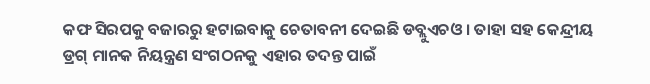କଫ ସିରପକୁ ବଜାରରୁ ହଟାଇବାକୁ ଚେତାବନୀ ଦେଇଛି ଡବ୍ଲୁଏଚଓ । ତାହା ସହ କେନ୍ଦ୍ରୀୟ ଡ୍ରଗ୍ ମାନକ ନିୟନ୍ତ୍ରଣ ସଂଗଠନକୁ ଏହାର ତଦନ୍ତ ପାଇଁ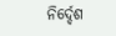ନିର୍ଦ୍ଦେଶ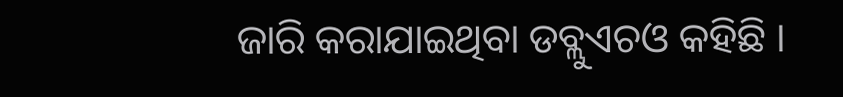ଜାରି କରାଯାଇଥିବା ଡବ୍ଲୁଏଚଓ କହିଛି ।